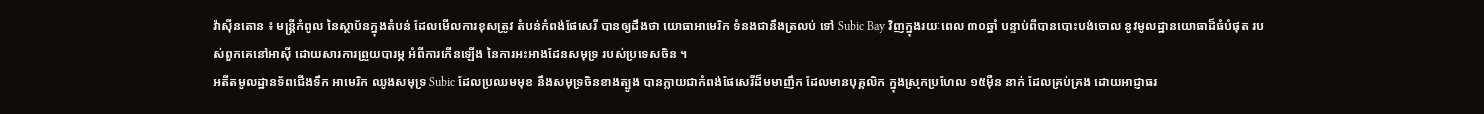វ៉ាស៊ីនតោន ៖ មន្ត្រីកំពូល នៃស្ថាប័នក្នុងតំបន់ ដែលមើលការខុសត្រូវ តំបន់កំពង់ផែសេរី បានឲ្យដឹងថា យោធាអាមេរិក ទំនងជានឹងត្រលប់ ទៅ Subic Bay វិញក្នុងរយៈពេល ៣០ឆ្នាំ បន្ទាប់ពីបានបោះបង់ចោល នូវមូលដ្ឋានយោធាដ៏ធំបំផុត របស់ពួកគេនៅអាស៊ី ដោយសារការព្រួយបារម្ភ អំពីការកើនឡើង នៃការអះអាងដែនសមុទ្រ របស់ប្រទេសចិន ។
អតីតមូលដ្ឋានទ័ពជើងទឹក អាមេរិក ឈូងសមុទ្រ Subic ដែលប្រឈមមុខ នឹងសមុទ្រចិនខាងត្បូង បានក្លាយជាកំពង់ផែសេរីដ៏មមាញឹក ដែលមានបុគ្គលិក ក្នុងស្រុកប្រហែល ១៥ម៉ឺន នាក់ ដែលគ្រប់គ្រង ដោយអាជ្ញាធរ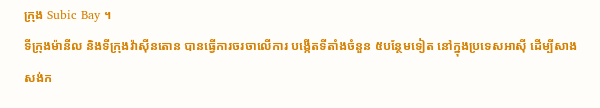ក្រុង Subic Bay ។
ទីក្រុងម៉ានីល និងទីក្រុងវ៉ាស៊ីនតោន បានធ្វើការចរចាលើការ បង្កើតទីតាំងចំនួន ៥បន្ថែមទៀត នៅក្នុងប្រទេសអាស៊ី ដើម្បីសាងសង់ក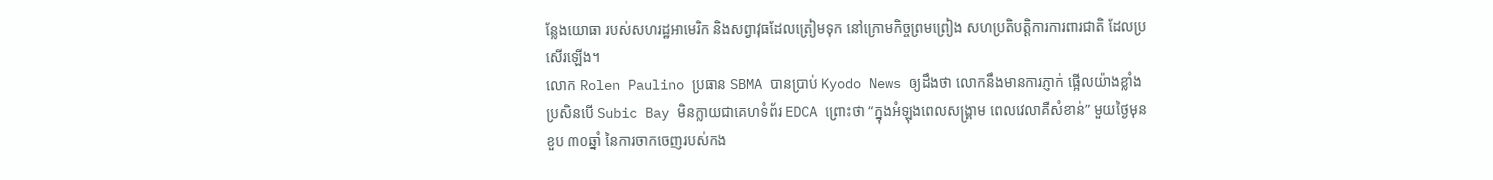ន្លែងយោធា របស់សហរដ្ឋអាមេរិក និងសព្វាវុធដែលត្រៀមទុក នៅក្រោមកិច្ចព្រមព្រៀង សហប្រតិបត្តិការការពារជាតិ ដែលប្រសើរឡើង។
លោក Rolen Paulino ប្រធាន SBMA បានប្រាប់ Kyodo News ឲ្យដឹងថា លោកនឹងមានការភ្ញាក់ ផ្អើលយ៉ាងខ្លាំង ប្រសិនបើ Subic Bay មិនក្លាយជាគេហទំព័រ EDCA ព្រោះថា “ក្នុងអំឡុងពេលសង្រ្គាម ពេលវេលាគឺសំខាន់” មួយថ្ងៃមុនខួប ៣០ឆ្នាំ នៃការចាកចេញរបស់កង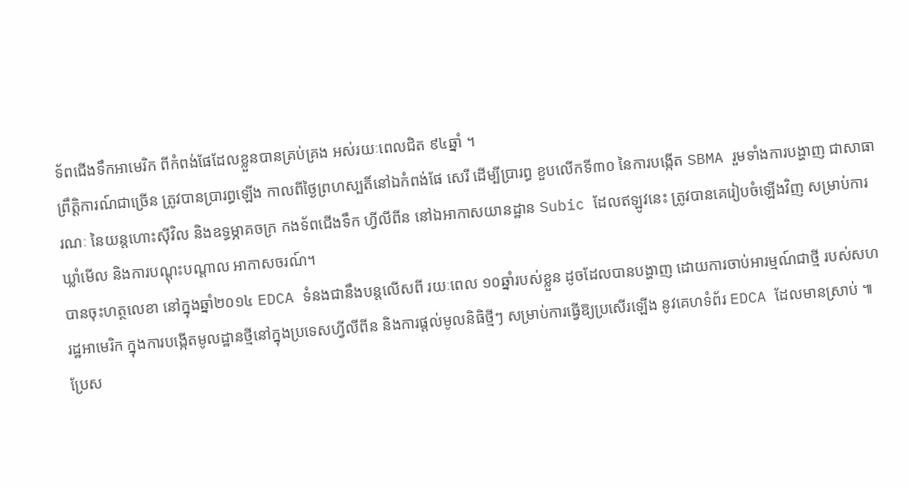ទ័ពជើងទឹកអាមេរិក ពីកំពង់ផែដែលខ្លួនបានគ្រប់គ្រង អស់រយៈពេលជិត ៩៤ឆ្នាំ ។
ព្រឹត្តិការណ៍ជាច្រើន ត្រូវបានប្រារព្ធឡើង កាលពីថ្ងៃព្រហស្បតិ៍នៅឯកំពង់ផែ សេរី ដើម្បីប្រារព្ធ ខួបលើកទី៣០ នៃការបង្កើត SBMA រួមទាំងការបង្ហាញ ជាសាធារណៈ នៃយន្តហោះស៊ីវិល និងឧទ្ធម្ភាគចក្រ កងទ័ពជើងទឹក ហ្វីលីពីន នៅឯអាកាសយានដ្ឋាន Subic ដែលឥឡូវនេះ ត្រូវបានគេរៀបចំឡើងវិញ សម្រាប់ការឃ្លាំមើល និងការបណ្តុះបណ្តាល អាកាសចរណ៍។
បានចុះហត្ថលេខា នៅក្នុងឆ្នាំ២០១៤ EDCA ទំនងជានឹងបន្តលើសពី រយៈពេល ១០ឆ្នាំរបស់ខ្លួន ដូចដែលបានបង្ហាញ ដោយការចាប់អារម្មណ៍ជាថ្មី របស់សហរដ្ឋអាមេរិក ក្នុងការបង្កើតមូលដ្ឋានថ្មីនៅក្នុងប្រទេសហ្វីលីពីន និងការផ្តល់មូលនិធិថ្មីៗ សម្រាប់ការធ្វើឱ្យប្រសើរឡើង នូវគេហទំព័រ EDCA ដែលមានស្រាប់ ៕
ប្រែស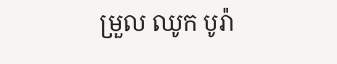ម្រួល ឈូក បូរ៉ា